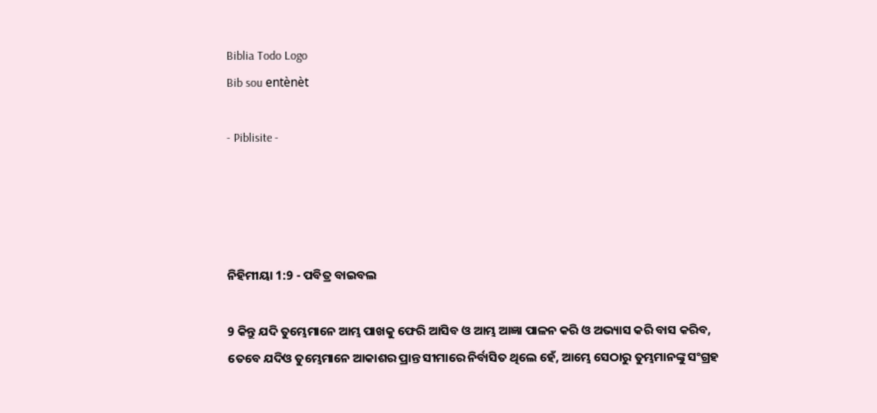Biblia Todo Logo
Bib sou entènèt

- Piblisite -




ନିହିମୀୟା 1:9 - ପବିତ୍ର ବାଇବଲ

9 କିନ୍ତୁ ଯଦି ତୁମ୍ଭେମାନେ ଆମ୍ଭ ପାଖକୁ ଫେରି ଆସିବ ଓ ଆମ୍ଭ ଆଜ୍ଞା ପାଳନ କରି ଓ ଅଭ୍ୟାସ କରି ବାସ କରିବ, ତେବେ ଯଦିଓ ତୁମ୍ଭେମାନେ ଆକାଶର ପ୍ରାନ୍ତ ସୀମାରେ ନିର୍ବାସିତ ଥିଲେ ହେଁ, ଆମ୍ଭେ ସେଠାରୁ ତୁମ୍ଭମାନଙ୍କୁ ସଂଗ୍ରହ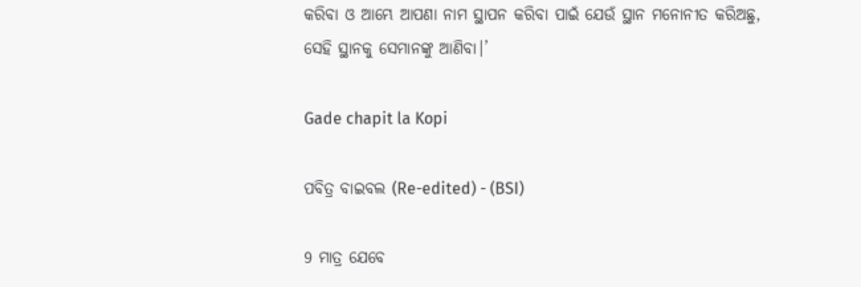କରିବା ଓ ଆମ୍ଭେ ଆପଣା ନାମ ସ୍ଥାପନ କରିବା ପାଇଁ ଯେଉଁ ସ୍ଥାନ ମନୋନୀତ କରିଅଛୁ, ସେହି ସ୍ଥାନକୁ ସେମାନଙ୍କୁ ଆଣିବା।’

Gade chapit la Kopi

ପବିତ୍ର ବାଇବଲ (Re-edited) - (BSI)

9 ମାତ୍ର ଯେବେ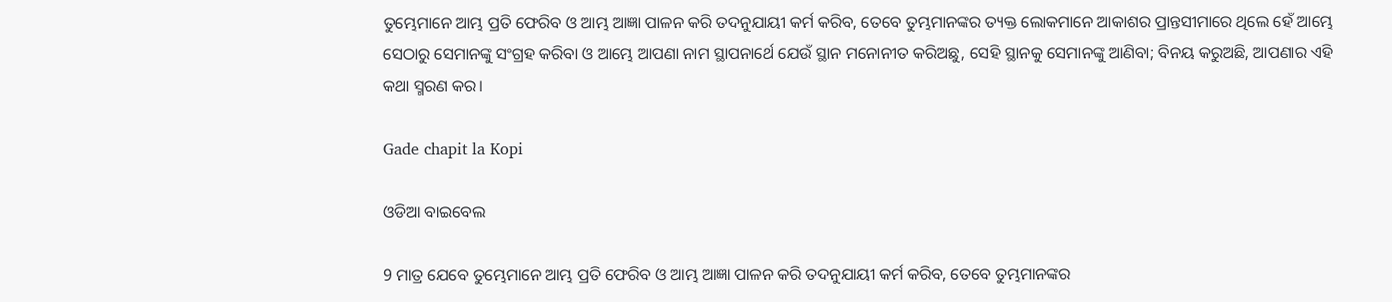ତୁମ୍ଭେମାନେ ଆମ୍ଭ ପ୍ରତି ଫେରିବ ଓ ଆମ୍ଭ ଆଜ୍ଞା ପାଳନ କରି ତଦନୁଯାୟୀ କର୍ମ କରିବ, ତେବେ ତୁମ୍ଭମାନଙ୍କର ତ୍ୟକ୍ତ ଲୋକମାନେ ଆକାଶର ପ୍ରାନ୍ତସୀମାରେ ଥିଲେ ହେଁ ଆମ୍ଭେ ସେଠାରୁ ସେମାନଙ୍କୁ ସଂଗ୍ରହ କରିବା ଓ ଆମ୍ଭେ ଆପଣା ନାମ ସ୍ଥାପନାର୍ଥେ ଯେଉଁ ସ୍ଥାନ ମନୋନୀତ କରିଅଛୁ, ସେହି ସ୍ଥାନକୁ ସେମାନଙ୍କୁ ଆଣିବା; ବିନୟ କରୁଅଛି, ଆପଣାର ଏହି କଥା ସ୍ମରଣ କର।

Gade chapit la Kopi

ଓଡିଆ ବାଇବେଲ

9 ମାତ୍ର ଯେବେ ତୁମ୍ଭେମାନେ ଆମ୍ଭ ପ୍ରତି ଫେରିବ ଓ ଆମ୍ଭ ଆଜ୍ଞା ପାଳନ କରି ତଦନୁଯାୟୀ କର୍ମ କରିବ, ତେବେ ତୁମ୍ଭମାନଙ୍କର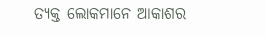ତ୍ୟକ୍ତ ଲୋକମାନେ ଆକାଶର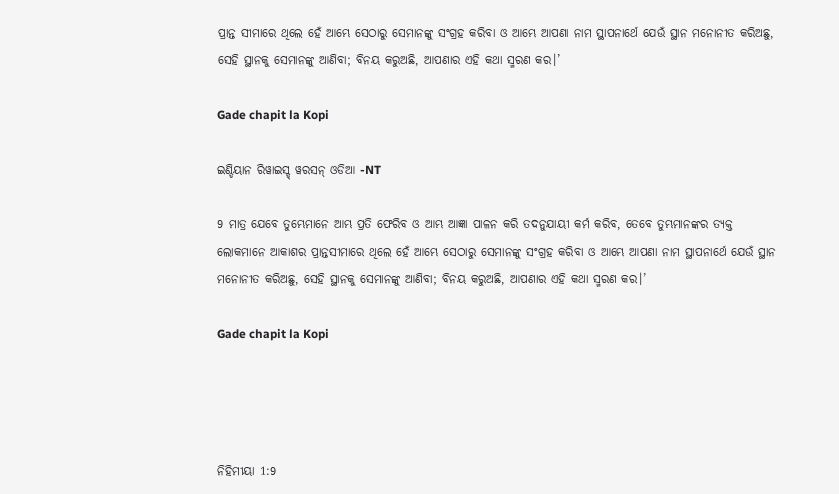ପ୍ରାନ୍ତ ସୀମାରେ ଥିଲେ ହେଁ ଆମ୍ଭେ ସେଠାରୁ ସେମାନଙ୍କୁ ସଂଗ୍ରହ କରିବା ଓ ଆମ୍ଭେ ଆପଣା ନାମ ସ୍ଥାପନାର୍ଥେ ଯେଉଁ ସ୍ଥାନ ମନୋନୀତ କରିଅଛୁ, ସେହି ସ୍ଥାନକୁ ସେମାନଙ୍କୁ ଆଣିବା; ବିନୟ କରୁଅଛି, ଆପଣାର ଏହି କଥା ସ୍ମରଣ କର।’

Gade chapit la Kopi

ଇଣ୍ଡିୟାନ ରିୱାଇସ୍ଡ୍ ୱରସନ୍ ଓଡିଆ -NT

9 ମାତ୍ର ଯେବେ ତୁମ୍ଭେମାନେ ଆମ୍ଭ ପ୍ରତି ଫେରିବ ଓ ଆମ୍ଭ ଆଜ୍ଞା ପାଳନ କରି ତଦନୁଯାୟୀ କର୍ମ କରିବ, ତେବେ ତୁମ୍ଭମାନଙ୍କର ତ୍ୟକ୍ତ ଲୋକମାନେ ଆକାଶର ପ୍ରାନ୍ତସୀମାରେ ଥିଲେ ହେଁ ଆମ୍ଭେ ସେଠାରୁ ସେମାନଙ୍କୁ ସଂଗ୍ରହ କରିବା ଓ ଆମ୍ଭେ ଆପଣା ନାମ ସ୍ଥାପନାର୍ଥେ ଯେଉଁ ସ୍ଥାନ ମନୋନୀତ କରିଅଛୁ, ସେହି ସ୍ଥାନକୁ ସେମାନଙ୍କୁ ଆଣିବା; ବିନୟ କରୁଅଛି, ଆପଣାର ଏହି କଥା ସ୍ମରଣ କର।’

Gade chapit la Kopi




ନିହିମୀୟା 1:9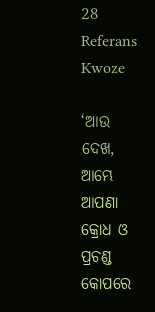28 Referans Kwoze

‘ଆଉ ଦେଖ, ଆମ୍ଭେ ଆପଣା କ୍ରୋଧ ଓ ପ୍ରଚଣ୍ଡ କୋପରେ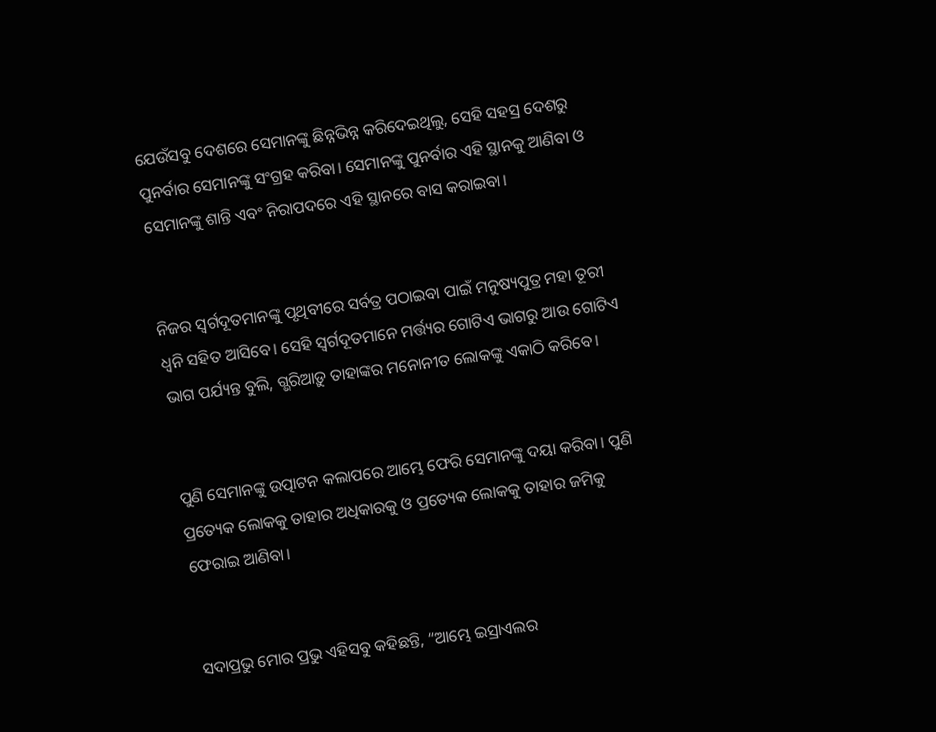ଯେଉଁସବୁ ଦେଶରେ ସେମାନଙ୍କୁ ଛିନ୍ନଭିନ୍ନ କରିଦେଇଥିଲୁ, ସେହି ସହସ୍ର ଦେଶରୁ ପୁନର୍ବାର ସେମାନଙ୍କୁ ସଂଗ୍ରହ କରିବା। ସେମାନଙ୍କୁ ପୁନର୍ବାର ଏହି ସ୍ଥାନକୁ ଆଣିବା ଓ ସେମାନଙ୍କୁ ଶାନ୍ତି ଏବଂ ନିରାପଦରେ ଏହି ସ୍ଥାନରେ ବାସ କରାଇବା।


ନିଜର ସ୍ୱର୍ଗଦୂତମାନଙ୍କୁ ପୃଥିବୀରେ ସର୍ବତ୍ର ପଠାଇବା ପାଇଁ ମନୁଷ୍ୟପୁତ୍ର ମହା ତୂରୀ ଧ୍ୱନି ସହିତ ଆସିବେ। ସେହି ସ୍ୱର୍ଗଦୂତମାନେ ମର୍ତ୍ତ୍ୟର ଗୋଟିଏ ଭାଗରୁ ଆଉ ଗୋଟିଏ ଭାଗ ପର୍ଯ୍ୟନ୍ତ ବୁଲି, ଗ୍ଭରିଆଡ଼ୁ ତାହାଙ୍କର ମନୋନୀତ ଲୋକଙ୍କୁ ଏକାଠି କରିବେ।


ପୁଣି ସେମାନଙ୍କୁ ଉତ୍ପାଟନ କଲାପରେ ଆମ୍ଭେ ଫେରି ସେମାନଙ୍କୁ ଦୟା କରିବା। ପୁଣି ପ୍ରତ୍ୟେକ ଲୋକକୁ ତାହାର ଅଧିକାରକୁ ଓ ପ୍ରତ୍ୟେକ ଲୋକକୁ ତାହାର ଜମିକୁ ଫେରାଇ ଆଣିବା।


ସଦାପ୍ରଭୁ ମୋର ପ୍ରଭୁ ଏହିସବୁ କହିଛନ୍ତି, “ଆମ୍ଭେ ଇସ୍ରାଏଲର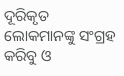ଦୂରିକୃତ ଲୋକମାନଙ୍କୁ ସଂଗ୍ରହ କରିବୁ ଓ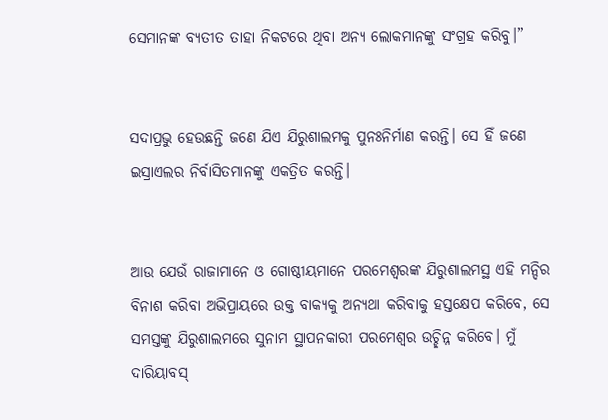ସେମାନଙ୍କ ବ୍ୟତୀତ ତାହା ନିକଟରେ ଥିବା ଅନ୍ୟ ଲୋକମାନଙ୍କୁ ସଂଗ୍ରହ କରିବୁ।”


ସଦାପ୍ରଭୁ ହେଉଛନ୍ତି ଜଣେ ଯିଏ ଯିରୁଶାଲମକୁ ପୁନଃନିର୍ମାଣ କରନ୍ତି। ସେ ହିଁ ଜଣେ ଇସ୍ରାଏଲର ନିର୍ବାସିତମାନଙ୍କୁ ଏକତ୍ରିତ କରନ୍ତି।


ଆଉ ଯେଉଁ ରାଜାମାନେ ଓ ଗୋଷ୍ଠୀୟମାନେ ପରମେଶ୍ୱରଙ୍କ ଯିରୁଶାଲମସ୍ଥ ଏହି ମନ୍ଦିର ବିନାଶ କରିବା ଅଭିପ୍ରାୟରେ ଉକ୍ତ ବାକ୍ୟକୁ ଅନ୍ୟଥା କରିବାକୁ ହସ୍ତକ୍ଷେପ କରିବେ, ସେ ସମସ୍ତଙ୍କୁ ଯିରୁଶାଲମରେ ସୁନାମ ସ୍ଥାପନକାରୀ ପରମେଶ୍ୱର ଉଚ୍ଛିନ୍ନ କରିବେ। ମୁଁ ଦାରିୟାବସ୍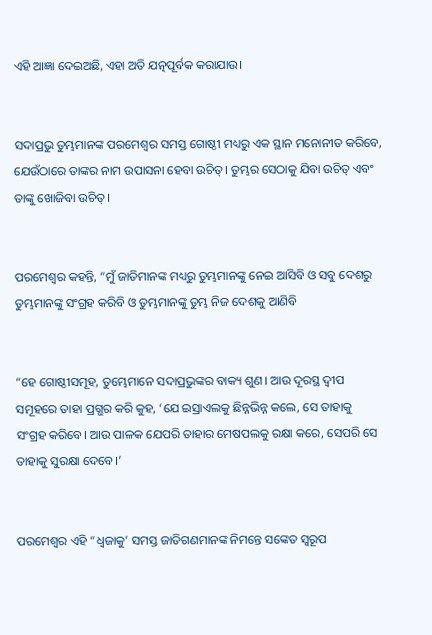ଏହି ଆଜ୍ଞା ଦେଇଅଛି, ଏହା ଅତି ଯତ୍ନପୂର୍ବକ କରାଯାଉ।


ସଦାପ୍ରଭୁ ତୁମ୍ଭମାନଙ୍କ ପରମେଶ୍ୱର ସମସ୍ତ ଗୋଷ୍ଠୀ ମଧ୍ୟରୁ ଏକ ସ୍ଥାନ ମନୋନୀତ କରିବେ, ଯେଉଁଠାରେ ତାଙ୍କର ନାମ ଉପାସନା ହେବା ଉଚିତ୍। ତୁମ୍ଭର ସେଠାକୁ ଯିବା ଉଚିତ୍ ଏବଂ ତାଙ୍କୁ ଖୋଜିବା ଉଚିତ୍।


ପରମେଶ୍ୱର କହନ୍ତି, “ମୁଁ ଜାତିମାନଙ୍କ ମଧ୍ୟରୁ ତୁମ୍ଭମାନଙ୍କୁ ନେଇ ଆସିବି ଓ ସବୁ ଦେଶରୁ ତୁମ୍ଭମାନଙ୍କୁ ସଂଗ୍ରହ କରିବି ଓ ତୁମ୍ଭମାନଙ୍କୁ ତୁମ୍ଭ ନିଜ ଦେଶକୁ ଆଣିବି


“ହେ ଗୋଷ୍ଠୀସମୂହ, ତୁମ୍ଭେମାନେ ସଦାପ୍ରଭୁଙ୍କର ବାକ୍ୟ ଶୁଣ। ଆଉ ଦୂରସ୍ଥ ଦ୍ୱୀପ ସମୂହରେ ତାହା ପ୍ରଗ୍ଭର କରି କୁହ, ‘ଯେ ଇସ୍ରାଏଲକୁ ଛିନ୍ନଭିନ୍ନ କଲେ, ସେ ତାହାକୁ ସଂଗ୍ରହ କରିବେ। ଆଉ ପାଳକ ଯେପରି ତାହାର ମେଷପଲକୁ ରକ୍ଷା କରେ, ସେପରି ସେ ତାହାକୁ ସୁରକ୍ଷା ଦେବେ।’


ପରମେଶ୍ୱର ଏହି “ଧ୍ୱଜାକୁ’ ସମସ୍ତ ଜାତିଗଣମାନଙ୍କ ନିମନ୍ତେ ସଙ୍କେତ ସ୍ୱରୂପ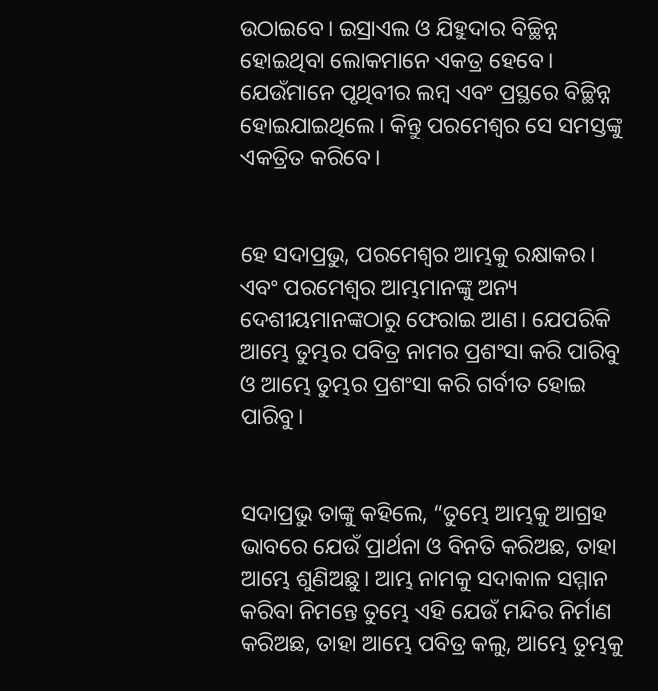ଉଠାଇବେ। ଇସ୍ରାଏଲ ଓ ଯିହୁଦାର ବିଚ୍ଛିନ୍ନ ହୋଇଥିବା ଲୋକମାନେ ଏକତ୍ର ହେବେ। ଯେଉଁମାନେ ପୃଥିବୀର ଲମ୍ବ ଏବଂ ପ୍ରସ୍ଥରେ ବିଚ୍ଛିନ୍ନ ହୋଇଯାଇଥିଲେ। କିନ୍ତୁ ପରମେଶ୍ୱର ସେ ସମସ୍ତଙ୍କୁ ଏକତ୍ରିତ କରିବେ।


ହେ ସଦାପ୍ରଭୁ, ପରମେଶ୍ୱର ଆମ୍ଭକୁ ରକ୍ଷାକର। ଏବଂ ପରମେଶ୍ୱର ଆମ୍ଭମାନଙ୍କୁ ଅନ୍ୟ ଦେଶୀୟମାନଙ୍କଠାରୁ ଫେରାଇ ଆଣ। ଯେପରିକି ଆମ୍ଭେ ତୁମ୍ଭର ପବିତ୍ର ନାମର ପ୍ରଶଂସା କରି ପାରିବୁ ଓ ଆମ୍ଭେ ତୁମ୍ଭର ପ୍ରଶଂସା କରି ଗର୍ବୀତ ହୋଇ ପାରିବୁ।


ସଦାପ୍ରଭୁ ତାଙ୍କୁ କହିଲେ, “ତୁମ୍ଭେ ଆମ୍ଭକୁ ଆଗ୍ରହ ଭାବରେ ଯେଉଁ ପ୍ରାର୍ଥନା ଓ ବିନତି କରିଅଛ, ତାହା ଆମ୍ଭେ ଶୁଣିଅଛୁ। ଆମ୍ଭ ନାମକୁ ସଦାକାଳ ସମ୍ମାନ କରିବା ନିମନ୍ତେ ତୁମ୍ଭେ ଏହି ଯେଉଁ ମନ୍ଦିର ନିର୍ମାଣ କରିଅଛ, ତାହା ଆମ୍ଭେ ପବିତ୍ର କଲୁ, ଆମ୍ଭେ ତୁମ୍ଭକୁ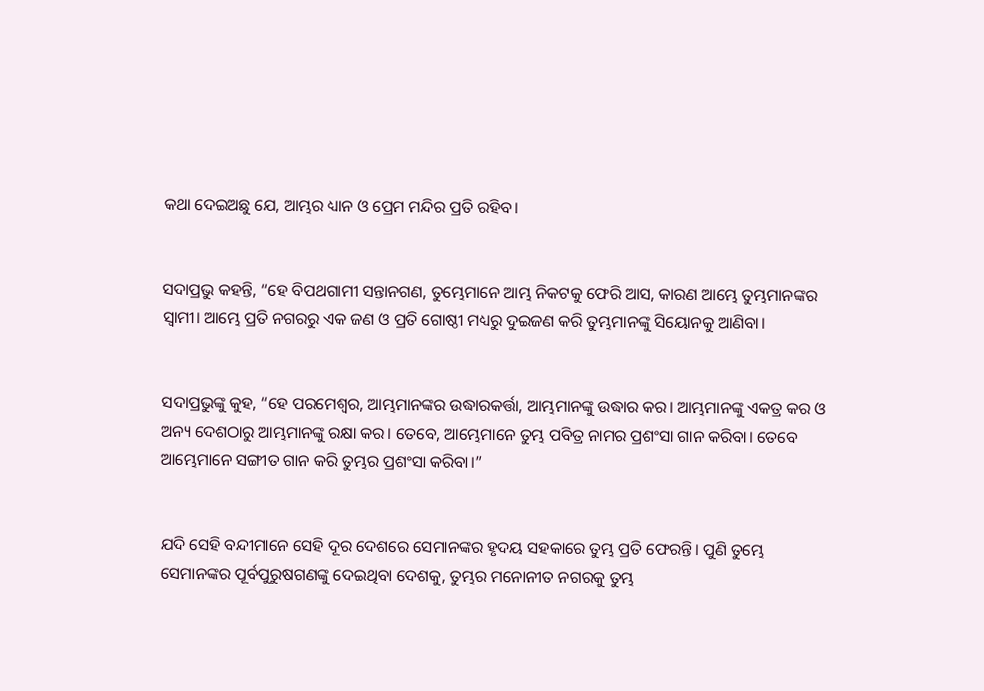କଥା ଦେଇଅଛୁ ଯେ, ଆମ୍ଭର ଧ୍ୟାନ ଓ ପ୍ରେମ ମନ୍ଦିର ପ୍ରତି ରହିବ।


ସଦାପ୍ରଭୁ କହନ୍ତି, “ହେ ବିପଥଗାମୀ ସନ୍ତାନଗଣ, ତୁମ୍ଭେମାନେ ଆମ୍ଭ ନିକଟକୁ ଫେରି ଆସ, କାରଣ ଆମ୍ଭେ ତୁମ୍ଭମାନଙ୍କର ସ୍ୱାମୀ। ଆମ୍ଭେ ପ୍ରତି ନଗରରୁ ଏକ ଜଣ ଓ ପ୍ରତି ଗୋଷ୍ଠୀ ମଧ୍ୟରୁ ଦୁଇଜଣ କରି ତୁମ୍ଭମାନଙ୍କୁ ସିୟୋନକୁ ଆଣିବା।


ସଦାପ୍ରଭୁଙ୍କୁ କୁହ, “ହେ ପରମେଶ୍ୱର, ଆମ୍ଭମାନଙ୍କର ଉଦ୍ଧାରକର୍ତ୍ତା, ଆମ୍ଭମାନଙ୍କୁ ଉଦ୍ଧାର କର। ଆମ୍ଭମାନଙ୍କୁ ଏକତ୍ର କର ଓ ଅନ୍ୟ ଦେଶଠାରୁ ଆମ୍ଭମାନଙ୍କୁ ରକ୍ଷା କର। ତେବେ, ଆମ୍ଭେମାନେ ତୁମ୍ଭ ପବିତ୍ର ନାମର ପ୍ରଶଂସା ଗାନ କରିବା। ତେବେ ଆମ୍ଭେମାନେ ସଙ୍ଗୀତ ଗାନ କରି ତୁମ୍ଭର ପ୍ରଶଂସା କରିବା।”


ଯଦି ସେହି ବନ୍ଦୀମାନେ ସେହି ଦୂର ଦେଶରେ ସେମାନଙ୍କର ହୃଦୟ ସହକାରେ ତୁମ୍ଭ ପ୍ରତି ଫେରନ୍ତି। ପୁଣି ତୁମ୍ଭେ ସେମାନଙ୍କର ପୂର୍ବପୁରୁଷଗଣଙ୍କୁ ଦେଇଥିବା ଦେଶକୁ, ତୁମ୍ଭର ମନୋନୀତ ନଗରକୁ ତୁମ୍ଭ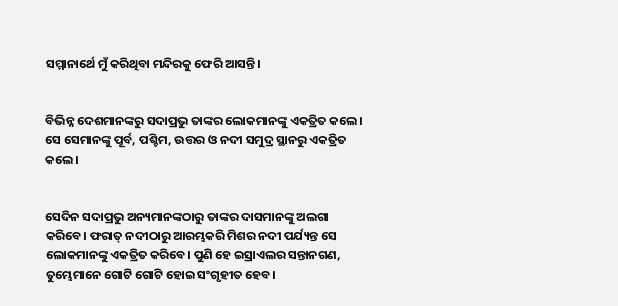ସମ୍ମାନାର୍ଥେ ମୁଁ କରିଥିବା ମନ୍ଦିରକୁ ଫେରି ଆସନ୍ତି।


ବିଭିନ୍ନ ଦେଶମାନଙ୍କରୁ ସଦାପ୍ରଭୁ ତାଙ୍କର ଲୋକମାନଙ୍କୁ ଏକତ୍ରିତ କଲେ। ସେ ସେମାନଙ୍କୁ ପୂର୍ବ, ପଶ୍ଚିମ, ଉତ୍ତର ଓ ନଦୀ ସମୁଦ୍ର ସ୍ଥାନରୁ ଏକତ୍ରିତ କଲେ।


ସେଦିନ ସଦାପ୍ରଭୁ ଅନ୍ୟମାନଙ୍କଠାରୁ ତାଙ୍କର ଦାସମାନଙ୍କୁ ଅଲଗା କରିବେ। ଫରାତ୍ ନଦୀଠାରୁ ଆରମ୍ଭକରି ମିଶର ନଦୀ ପର୍ଯ୍ୟନ୍ତ ସେ ଲୋକମାନଙ୍କୁ ଏକତ୍ରିତ କରିବେ। ପୁଣି ହେ ଇସ୍ରାଏଲର ସନ୍ତାନଗଣ, ତୁମ୍ଭେମାନେ ଗୋଟି ଗୋଟି ହୋଇ ସଂଗୃହୀତ ହେବ।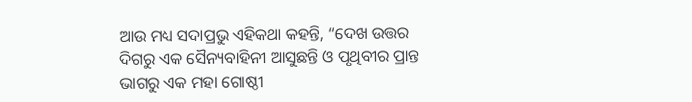ଆଉ ମଧ୍ୟ ସଦାପ୍ରଭୁ ଏହିକଥା କହନ୍ତି, “ଦେଖ ଉତ୍ତର ଦିଗରୁ ଏକ ସୈନ୍ୟବାହିନୀ ଆସୁଛନ୍ତି ଓ ପୃଥିବୀର ପ୍ରାନ୍ତ ଭାଗରୁ ଏକ ମହା ଗୋଷ୍ଠୀ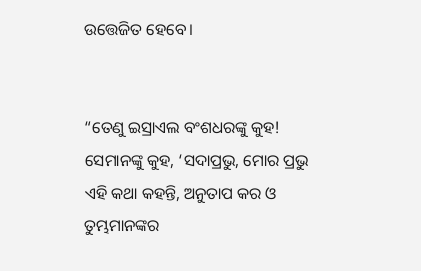ଉତ୍ତେଜିତ ହେବେ।


“ତେଣୁ ଇସ୍ରାଏଲ ବଂଶଧରଙ୍କୁ କୁହ! ସେମାନଙ୍କୁ କୁହ, ‘ସଦାପ୍ରଭୁ, ମୋର ପ୍ରଭୁ ଏହି କଥା କହନ୍ତି, ଅନୁତାପ କର ଓ ତୁମ୍ଭମାନଙ୍କର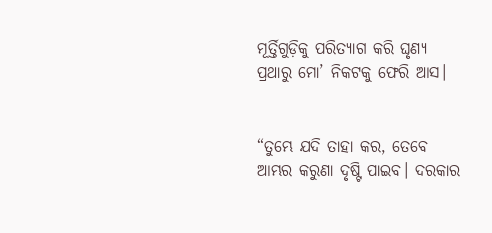ମୂର୍ତ୍ତିଗୁଡ଼ିକୁ ପରିତ୍ୟାଗ କରି ଘୃଣ୍ୟ ପ୍ରଥାରୁ ମୋ’ ନିକଟକୁ ଫେରି ଆସ।


“ତୁମ୍ଭେ ଯଦି ତାହା କର, ତେବେ ଆମ୍ଭର କରୁଣା ଦୃଷ୍ଟି ପାଇବ। ଦରକାର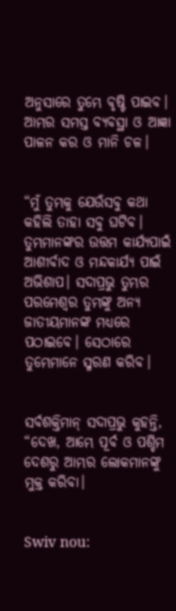ଅନୁସାରେ ତୁମ୍ଭେ ବୃଷ୍ଟି ପାଇବ। ଆମ୍ଭର ସମସ୍ତ ବ୍ୟବସ୍ଥା ଓ ଆଜ୍ଞା ପାଳନ କର ଓ ମାନି ଚଳ।


“ମୁଁ ତୁମ୍ଭକୁ ଯେଉଁସବୁ କଥା କହିଲି ତାହା ସବୁ ଘଟିବ। ତୁମ୍ଭମାନଙ୍କର ଉତ୍ତମ କାର୍ଯ୍ୟପାଇଁ ଆଶୀର୍ବାଦ ଓ ମନ୍ଦକାର୍ଯ୍ୟ ପାଇଁ ଅଭିଶାପ। ସଦାପ୍ରଭୁ ତୁମ୍ଭର ପରମେଶ୍ୱର ତୁମ୍ଭଙ୍କୁ ଅନ୍ୟ ଜାତୀୟମାନଙ୍କ ମଧ୍ୟରେ ପଠାଇବେ। ସେଠାରେ ତୁମ୍ଭେମାନେ ସ୍ମରଣ କରିବ।


ସର୍ବଶକ୍ତିମାନ୍ ସଦାପ୍ରଭୁ କୁହନ୍ତି, “ଦେଖ, ଆମ୍ଭେ ପୂର୍ବ ଓ ପଶ୍ଚିମ ଦେଶରୁ ଆମ୍ଭର ଲୋକମାନଙ୍କୁ ମୁକ୍ତ କରିବା।


Swiv nou: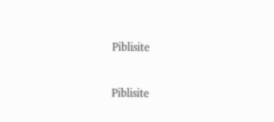Piblisite


Piblisite